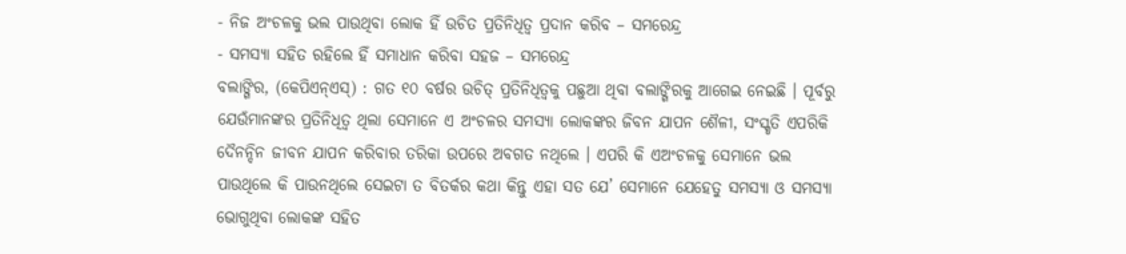- ନିଜ ଅଂଚଳକୁ ଭଲ ପାଉଥିବା ଲୋକ ହିଁ ଉଚିତ ପ୍ରତିନିଧିତ୍ୱ ପ୍ରଦାନ କରିବ – ସମରେନ୍ଦ୍ର
- ସମସ୍ୟା ସହିତ ରହିଲେ ହିଁ ସମାଧାନ କରିବା ସହଜ – ସମରେନ୍ଦ୍ର
ବଲାଙ୍ଗିର, (କେପିଏନ୍ଏସ୍) : ଗତ ୧୦ ବର୍ଷର ଉଚିତ୍ ପ୍ରତିନିଧିତ୍ୱକୁ ପଛୁଆ ଥିବା ବଲାଙ୍ଗିରକୁ ଆଗେଇ ନେଇଛି । ପୂର୍ବରୁ ଯେଉଁମାନଙ୍କର ପ୍ରତିନିଧିତ୍ୱ ଥିଲା ସେମାନେ ଏ ଅଂଚଳର ସମସ୍ୟା ଲୋକଙ୍କର ଜିବନ ଯାପନ ଶୈଳୀ, ସଂସ୍କୃତି ଏପରିକି ଦୈନନ୍ଦିନ ଜୀବନ ଯାପନ କରିବାର ତରିକା ଉପରେ ଅବଗତ ନଥିଲେ । ଏପରି କି ଏଅଂଚଳକୁ ସେମାନେ ଭଲ ପାଉଥିଲେ କି ପାଉନଥିଲେ ସେଇଟା ତ ବିତର୍କର କଥା କିନ୍ତୁ ଏହା ସତ ଯେ’ ସେମାନେ ଯେହେତୁ ସମସ୍ୟା ଓ ସମସ୍ୟା ଭୋଗୁଥିବା ଲୋକଙ୍କ ସହିତ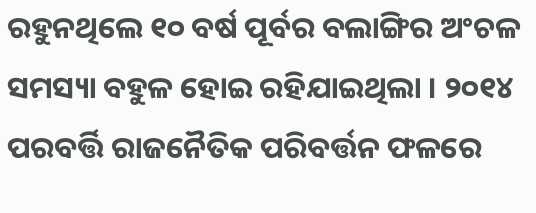ରହୁନଥିଲେ ୧୦ ବର୍ଷ ପୂର୍ବର ବଲାଙ୍ଗିର ଅଂଚଳ ସମସ୍ୟା ବହୁଳ ହୋଇ ରହିଯାଇଥିଲା । ୨୦୧୪ ପରବର୍ତ୍ତି ରାଜନୈତିକ ପରିବର୍ତ୍ତନ ଫଳରେ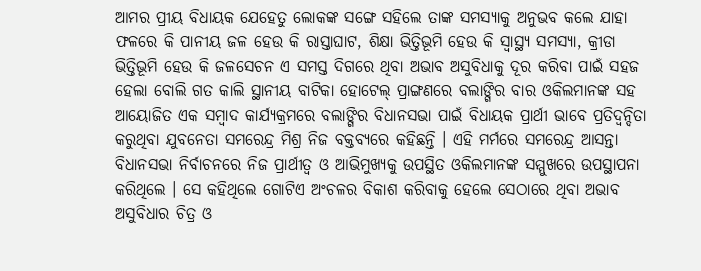ଆମର ପ୍ରୀୟ ବିଧାୟକ ଯେହେତୁ ଲୋକଙ୍କ ସଙ୍ଗେ ସହିଲେ ତାଙ୍କ ସମସ୍ୟାକୁ ଅନୁଭବ କଲେ ଯାହା ଫଳରେ କି ପାନୀୟ ଜଳ ହେଉ କି ରାସ୍ତାଘାଟ, ଶିକ୍ଷା ଭିତ୍ତିଭୂମି ହେଉ କି ସ୍ୱାସ୍ଥ୍ୟ ସମସ୍ୟା, କ୍ରୀଡା ଭିତ୍ତିଭୂମି ହେଉ କି ଜଳସେଚନ ଏ ସମସ୍ତ ଦିଗରେ ଥିବା ଅଭାବ ଅସୁବିଧାକୁ ଦୂର କରିବା ପାଇଁ ସହଜ ହେଲା ବୋଲି ଗତ କାଲି ସ୍ଥାନୀୟ ବାଟିକା ହୋଟେଲ୍ ପ୍ରାଙ୍ଗଣରେ ବଲାଙ୍ଗିର ବାର ଓକିଲମାନଙ୍କ ସହ ଆୟୋଜିତ ଏକ ସମ୍ବାଦ କାର୍ଯ୍ୟକ୍ରମରେ ବଲାଙ୍ଗିର ବିଧାନସଭା ପାଇଁ ବିଧାୟକ ପ୍ରାର୍ଥୀ ଭାବେ ପ୍ରତିଦ୍ୱନ୍ଦିତା କରୁଥିବା ଯୁବନେତା ସମରେନ୍ଦ୍ର ମିଶ୍ର ନିଜ ବକ୍ତବ୍ୟରେ କହିଛନ୍ତି । ଏହି ମର୍ମରେ ସମରେନ୍ଦ୍ର ଆସନ୍ତା ବିଧାନସଭା ନିର୍ବାଚନରେ ନିଜ ପ୍ରାର୍ଥୀତ୍ୱ ଓ ଆଭିମୁଖ୍ୟକୁ ଉପସ୍ଥିତ ଓକିଲମାନଙ୍କ ସମ୍ମୁଖରେ ଉପସ୍ଥାପନା କରିଥିଲେ । ସେ କହିଥିଲେ ଗୋଟିଏ ଅଂଚଳର ବିକାଶ କରିବାକୁ ହେଲେ ସେଠାରେ ଥିବା ଅଭାବ ଅସୁବିଧାର ଚିତ୍ର ଓ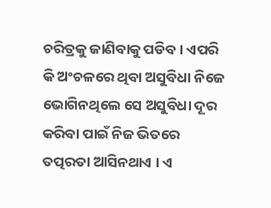ଚରିତ୍ରକୁ ଜାଣିବାକୁ ପଡିବ । ଏପରି କି ଅଂଚଳରେ ଥିବା ଅସୁବିଧା ନିଜେ ଭୋଗିନଥିଲେ ସେ ଅସୁବିଧା ଦୂର କରିବା ପାଇଁ ନିଜ ଭିତରେ ତତ୍ପରତା ଆସିନଥାଏ । ଏ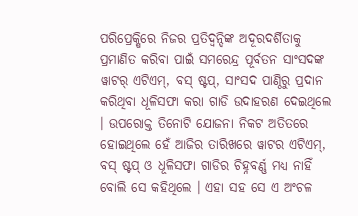ପରିପ୍ରେକ୍ଷିରେ ନିଜର ପ୍ରତିଦ୍ୱନ୍ଦିଙ୍କ ଅଦୂରଦର୍ଶିତାକୁ ପ୍ରମାଣିତ କରିବା ପାଇଁ ସମରେନ୍ଦ୍ର ପୂର୍ବତନ ସାଂସଦଙ୍କ ୱାଟର୍ ଏଟିଏମ୍, ବସ୍ ଷ୍ଟପ୍, ସାଂସଦ ପାଣ୍ଠିରୁ ପ୍ରଦାନ କରିଥିବା ଧୂଳିସଫା କରା ଗାଡି ଉଦାହରଣ ଦେଇଥିଲେ । ଉପରୋକ୍ତ ତିନୋଟି ଯୋଜନା ନିକଟ ଅତିତରେ ହୋଇଥିଲେ ହେଁ ଆଜିର ତାରିଖରେ ୱାଟର ଏଟିଏମ୍, ବସ୍ ଷ୍ଟପ୍ ଓ ଧୂଳିସଫା ଗାଡିର ଚିହ୍ନବର୍ଣ୍ଣ ମଧ୍ୟ ନାହିଁ ବୋଲି ସେ କହିଥିଲେ । ଏହା ସହ ସେ ଏ ଅଂଚଳ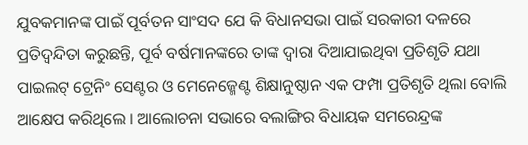ଯୁବକମାନଙ୍କ ପାଇଁ ପୂର୍ବତନ ସାଂସଦ ଯେ କି ବିଧାନସଭା ପାଇଁ ସରକାରୀ ଦଳରେ ପ୍ରତିଦ୍ୱନ୍ଦିତା କରୁଛନ୍ତି, ପୂର୍ବ ବର୍ଷମାନଙ୍କରେ ତାଙ୍କ ଦ୍ୱାରା ଦିଆଯାଇଥିବା ପ୍ରତିଶୃତି ଯଥା ପାଇଲଟ୍ ଟ୍ରେନିଂ ସେଣ୍ଟର ଓ ମେନେଜ୍ମେଣ୍ଟ ଶିକ୍ଷାନୁଷ୍ଠାନ ଏକ ଫମ୍ପା ପ୍ରତିଶୃତି ଥିଲା ବୋଲି ଆକ୍ଷେପ କରିଥିଲେ । ଆଲୋଚନା ସଭାରେ ବଲାଙ୍ଗିର ବିଧାୟକ ସମରେନ୍ଦ୍ରଙ୍କ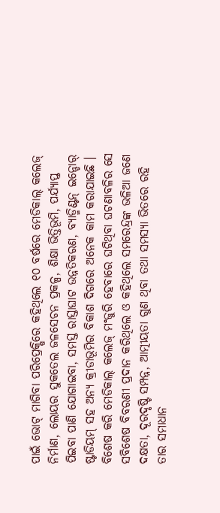ପାଇଁ ଭୋଟ୍ ମାଗିବା ପରିପ୍ରେକ୍ଷିରେ କହିଥିଲେ ୧୦ ବର୍ଷରେ ମେଡିକାଲ୍ କଲେଜ୍ ନିର୍ମାଣ, ଲୋୟର ସୁକତେଲ ଜଳସେଚନ ପ୍ରକଳ୍ପ, ଶିକ୍ଷା ଭିତ୍ତିଭୂମି, ପର୍ଯ୍ୟାପ୍ତ ପିଇବା ପାଣି ଯୋଗାଇବା, ସମସ୍ତ ରାସ୍ତାଘାଟ ଉନ୍ନତିକରଣ, ବ୍ୟାଡ୍ମିଣ୍ଟନ୍ ଇନ୍ଡୋର୍ ଷ୍ଟାଡିୟମ୍ ସହ ଅନ୍ୟ କ୍ରୀଡାଭୂମିର ବିକାଶ ଦିଗରେ ଅନେକ କାମ କରାଯାଇଛି । ବିଶେଷ କରି ମେଡିକାଲ୍ କଲେଜ୍ ମଂଜୁରି ହେବାରେ ଘଟିଥିବା ଘଟଣାବଳିର ସେ ସବିଶେଷ ବିବରଣୀ ପ୍ରଦାନ କରିଥିଲେ ଓ କହିଥିଲେ ସମରେନ୍ଦ୍ରଙ୍କ ଭଳିଆ ଜଣେ ଦକ୍ଷତା, ଦୂରଦୃଷ୍ଟି ସମ୍ପନ୍ନ, ଆତ୍ମୀୟତା ଗୁଣ ଥିବା ତଥା ସମସ୍ୟା ଭିତରେ ରହି ତାର ସମାଧାନ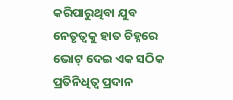କରିପାରୁଥିବା ଯୁବ ନେତୃତ୍ୱକୁ ହାତ ଚିହ୍ନରେ ଭୋଟ୍ ଦେଇ ଏକ ସଠିକ ପ୍ରତିନିଧିତ୍ୱ ପ୍ରଦାନ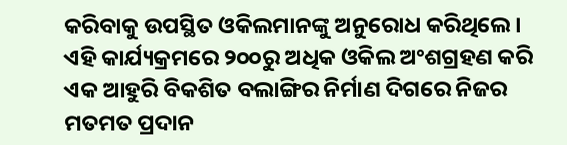କରିବାକୁ ଉପସ୍ଥିତ ଓକିଲମାନଙ୍କୁ ଅନୁରୋଧ କରିଥିଲେ । ଏହି କାର୍ଯ୍ୟକ୍ରମରେ ୨୦୦ରୁ ଅଧିକ ଓକିଲ ଅଂଶଗ୍ରହଣ କରି ଏକ ଆହୁରି ବିକଶିତ ବଲାଙ୍ଗିର ନିର୍ମାଣ ଦିଗରେ ନିଜର ମତମତ ପ୍ରଦାନ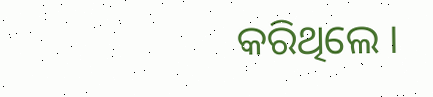କରିଥିଲେ ।